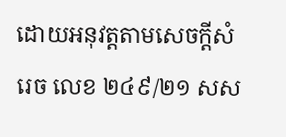ដោយអនុវត្តតាមសេចក្តីសំរេច លេខ ២៤៩/២១ សស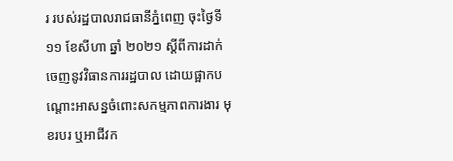រ របស់រដ្ឋបាលរាជធានីភ្នំពេញ ចុះថ្ងៃទី ១១ ខែសីហា ឆ្នាំ ២០២១ ស្តីពីការដាក់ចេញនូវវិធានការរដ្ឋបាល ដោយផ្អាកបណ្តោះអាសន្នចំពោះសកម្មភាពការងារ មុខរបរ ឬអាជីវក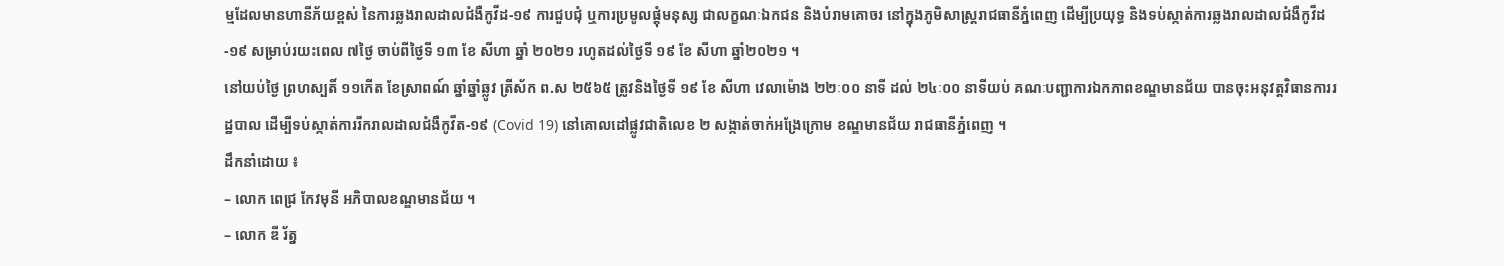ម្មដែលមានហានីភ័យខ្ពស់ នៃការឆ្លងរាលដាលជំងឺកូវីដ-១៩ ការជួបជុំ ឬការប្រមូលផ្តុំមនុស្ស ជាលក្ខណៈឯកជន និងបំរាមគោចរ នៅក្នុងភូមិសាស្រ្តរាជធានីភ្នំពេញ ដើម្បីប្រយុទ្ធ និងទប់ស្កាត់ការឆ្លងរាលដាលជំងឺកូវីដ-១៩ សម្រាប់រយះពេល ៧ថ្ងៃ ចាប់ពីថ្ងៃទី ១៣ ខែ សីហា ឆ្នាំ ២០២១ រហូតដល់ថ្ងៃទី ១៩ ខែ សីហា ឆ្នាំ២០២១ ។
នៅយប់ថ្ងៃ ព្រហស្បតិ៍ ១១កើត ខែស្រាពណ៍ ឆ្នាំឆ្នាំឆ្លូវ ត្រីស័ក ព.ស ២៥៦៥ ត្រូវនិងថ្ងៃទី ១៩ ខែ សីហា វេលាម៉ោង ២២ៈ០០ នាទី ដល់ ២៤ៈ០០ នាទីយប់ គណៈបញ្ជាការឯកភាពខណ្ឌមានជ័យ បានចុះអនុវត្តវិធានការរដ្ឋបាល ដើម្បីទប់ស្កាត់ការរីករាលដាលជំងឺកូវីត-១៩ (Covid 19) នៅគោលដៅផ្លូវជាតិលេខ ២ សង្កាត់ចាក់ឣង្រែក្រោម ខណ្ឌមានជ័យ រាជធានីភ្នំពេញ ។
ដឹកនាំដោយ ៖
– លោក ពេជ្រ កែវមុនី អភិបាលខណ្ឌមានជ័យ ។
– លោក ឌី រ័ត្ន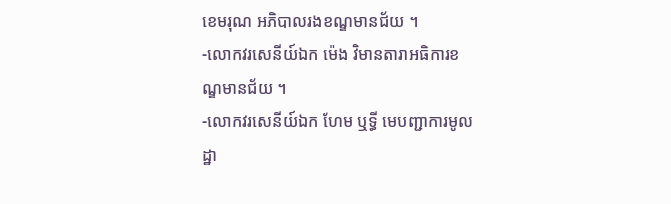ខេមរុណ អភិបាលរងខណ្ឌមានជ័យ ។
-លោកវរសេនីយ៍ឯក ម៉េង វិមានតារាអធិការខណ្ឌមានជ័យ ។
-លោកវរសេនីយ៍ឯក ហែម ឬទ្ធី មេបញ្ជាការមូលដ្ឋា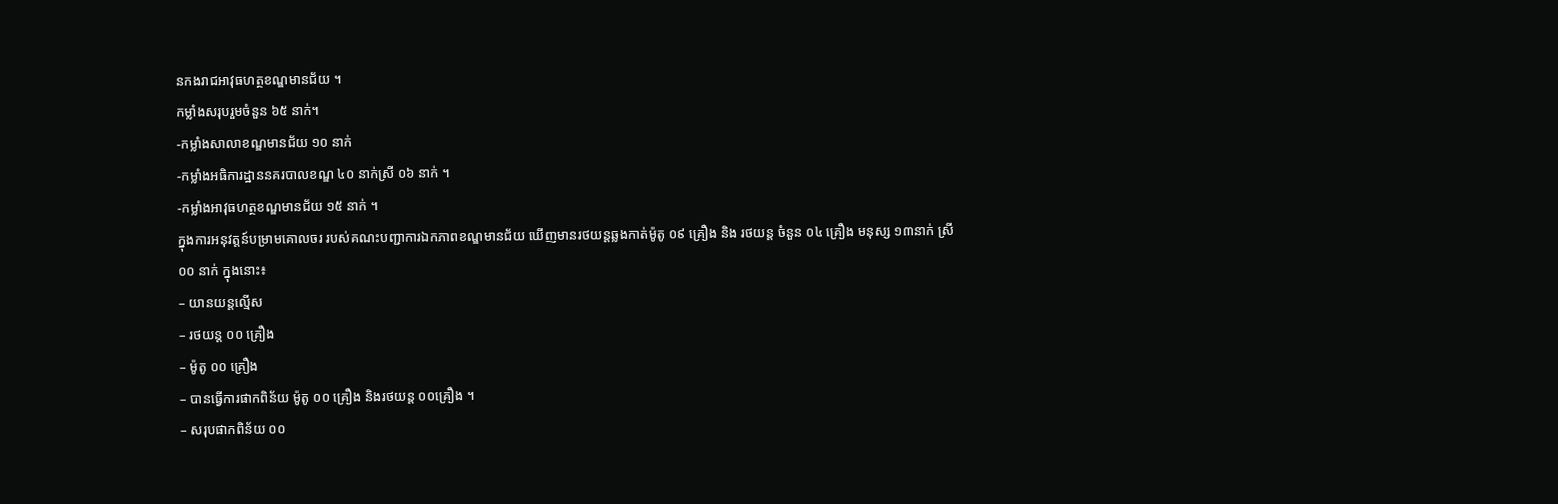នកងរាជឣាវុធហត្ថខណ្ឌមានជ័យ ។
កម្លាំងសរុបរួមចំនួន ៦៥ នាក់។
-កម្លាំងសាលាខណ្ឌមានជ័យ ១០ នាក់
-កម្លាំងអធិការដ្ឋាននគរបាលខណ្ឌ ៤០ នាក់ស្រី ០៦ នាក់ ។
-កម្លាំងអាវុធហត្ថខណ្ឌមានជ័យ ១៥ នាក់ ។
ក្នុងការអនុវត្តន៍បម្រាមគោលចរ របស់គណះបញ្ជាការឯកភាពខណ្ឌមានជ័យ ឃើញមានរថយន្តឆ្លងកាត់ម៉ូតូ ០៩ គ្រឿង និង រថយន្ត ចំនួន ០៤ គ្រឿង មនុស្ស ១៣នាក់ ស្រី ០០ នាក់ ក្នុងនោះ៖
– យានយន្តល្មើស
– រថយន្ត ០០ គ្រឿង
– ម៉ូតូ ០០ គ្រឿង
– បានធ្វើការផាកពិន័យ ម៉ូតូ ០០ គ្រឿង និងរថយន្ត ០០គ្រឿង ។
– សរុបផាកពិន័យ ០០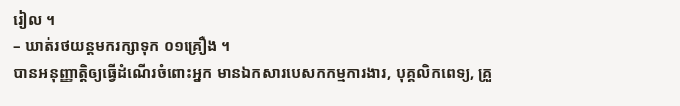រៀល ។
– ឃាត់រថយន្តមករក្សាទុក ០១គ្រឿង ។
បានអនុញ្ញាត្តិឲ្យធ្វើដំណើរចំពោះអ្នក មានឯកសារបេសកកម្មការងារ, បុគ្គលិកពេទ្យ, គ្រួ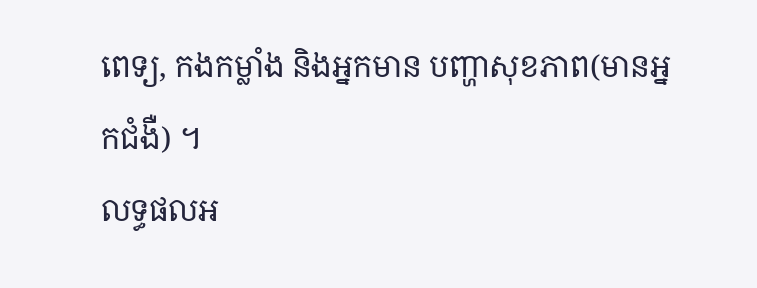ពេទ្យ, កងកម្លាំង និងអ្នកមាន បញ្ហាសុខភាព(មានអ្នកជំងឺ) ។
លទ្ធផលអ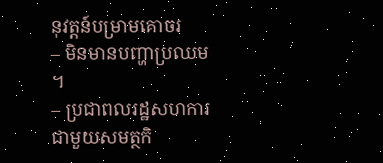នុវត្តន៍បម្រាមគោចរ
– មិនមានបញ្ហាប្រឈម ។
– ប្រជាពលរដ្ឋសហការជាមួយសមត្ថកិ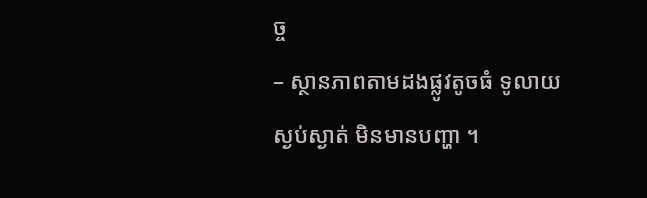ច្ច
– ស្ថានភាពតាមដងផ្លូវតូចធំ ទូលាយស្ងប់ស្ងាត់ មិនមានបញ្ហា ។